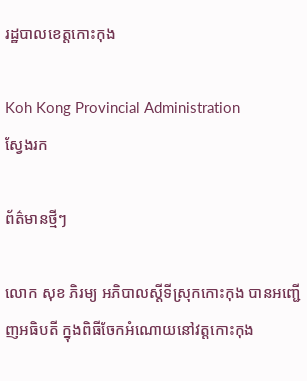រដ្ឋបាលខេត្តកោះកុង

Koh Kong Provincial Administration
ស្វែងរក

ព័ត៌មានថ្មីៗ

លោក សុខ ភិរម្យ អភិបាលស្ដីទីស្រុកកោះកុង បានអញ្ជើញអធិបតី ក្នុងពិធីចែកអំណោយនៅវត្តកោះកុង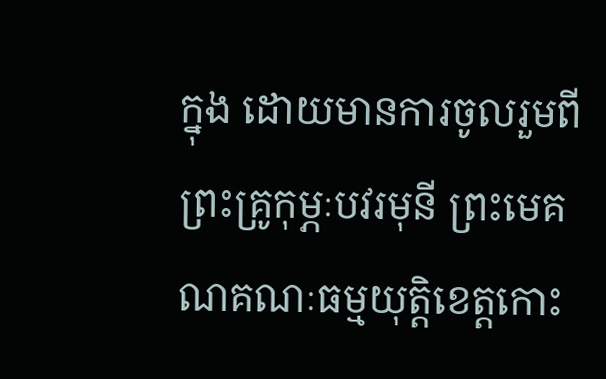ក្នុង ដោយមានការចូលរួមពី ព្រះគ្រូកុម្ភៈបវរមុនី ព្រះមេគណគណៈធម្មយុត្តិខេត្តកោះ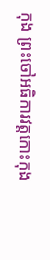កុង ព្រះចៅអធិការវត្តកោះកុង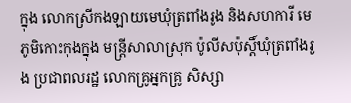ក្នុង លោកស្រីកងឡាយមេឃុំត្រពាំងរូង និងសហការី មេភូមិកោះកុងក្នុង មន្ត្រីសាលាស្រុក ប៉ូលីសប៉ុស្តិ៍ឃុំត្រពាំងរូង ប្រជាពលរដ្ឋ លោកគ្រូអ្នកគ្រូ សិស្សា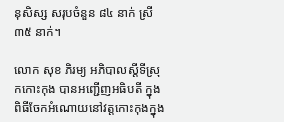នុសិស្ស សរុបចំនួន ៨៤ នាក់ ស្រី ៣៥ នាក់។

លោក សុខ ភិរម្យ អភិបាលស្ដីទីស្រុកកោះកុង បានអញ្ជើញអធិបតី ក្នុងពិធីចែកអំណោយនៅវត្តកោះកុងក្នុង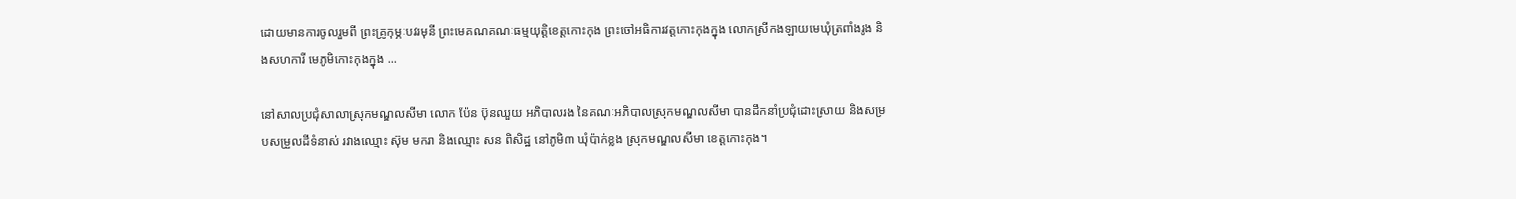ដោយមានការចូលរួមពី ព្រះគ្រូកុម្ភៈបវរមុនី ព្រះមេគណគណៈធម្មយុត្តិខេត្តកោះកុង ព្រះចៅអធិការវត្តកោះកុងក្នុង លោកស្រីកងឡាយមេឃុំត្រពាំងរូង និងសហការី មេភូមិកោះកុងក្នុង ...

នៅសាលប្រជុំសាលាស្រុកមណ្ឌលសីមា លោក ប៉ែន ប៊ុនឈួយ អភិបាលរង នៃគណៈអភិបាលស្រុកមណ្ឌលសីមា បានដឹកនាំប្រជុំដោះស្រាយ និងសម្របសម្រួលដីទំនាស់ រវាងឈ្មោះ ស៊ុម មករា និងឈ្មោះ សន ពិសិដ្ឋ នៅភូមិ៣ ឃុំប៉ាក់ខ្លង ស្រុកមណ្ឌលសីមា ខេត្តកោះកុង។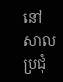នៅសាលប្រជុំ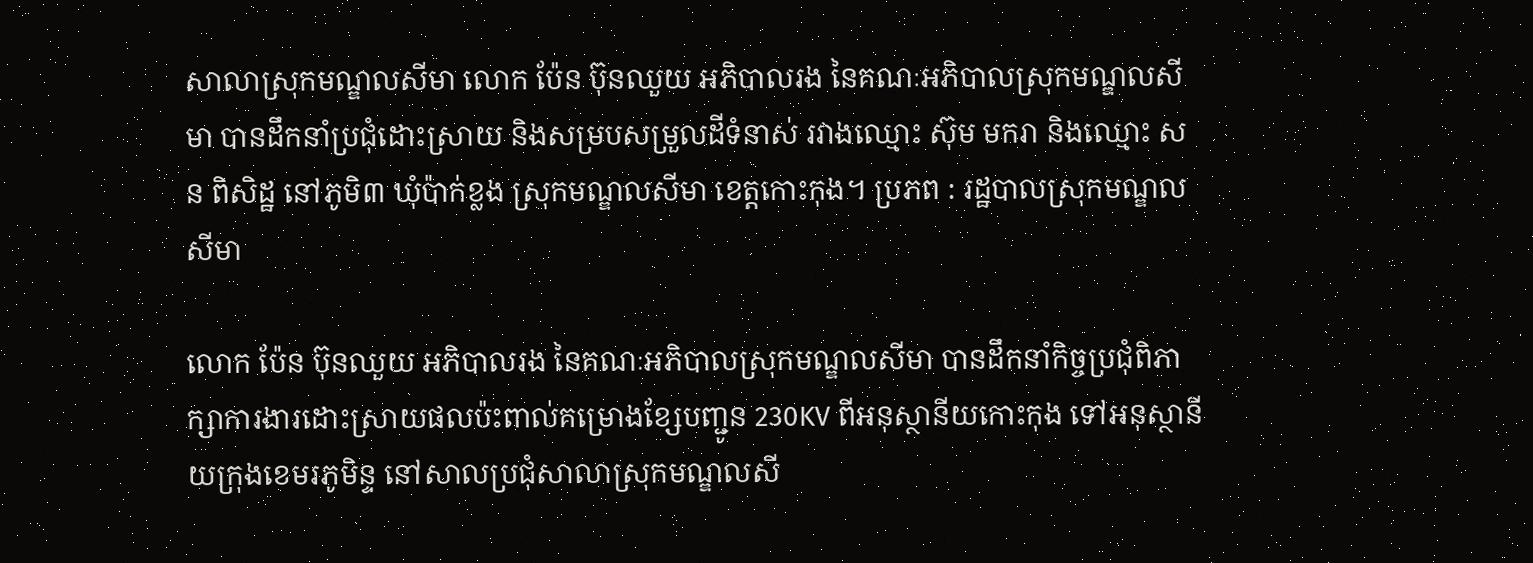សាលាស្រុកមណ្ឌលសីមា លោក ប៉ែន ប៊ុនឈួយ អភិបាលរង នៃគណៈអភិបាលស្រុកមណ្ឌលសីមា បានដឹកនាំប្រជុំដោះស្រាយ និងសម្របសម្រួលដីទំនាស់ រវាងឈ្មោះ ស៊ុម មករា និងឈ្មោះ សន ពិសិដ្ឋ នៅភូមិ៣ ឃុំប៉ាក់ខ្លង ស្រុកមណ្ឌលសីមា ខេត្តកោះកុង។ ប្រភព : រដ្ឋបាលស្រុកមណ្ឌលសីមា

លោក ប៉ែន ប៊ុនឈួយ អភិបាលរង នៃគណៈអភិបាលស្រុកមណ្ឌលសីមា បានដឹកនាំកិច្ចប្រជុំពិភាក្សាការងារដោះស្រាយផលប៉ះពាល់គម្រោងខ្សែបញ្ជូន 230KV ពីអនុស្ថានីយកោះកុង ទៅអនុស្ថានីយក្រុងខេមរភូមិន្ទ នៅសាលប្រជុំសាលាស្រុកមណ្ឌលសី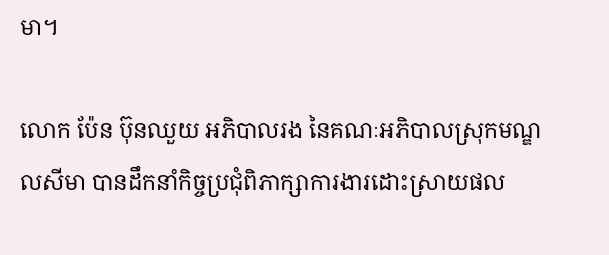មា។

លោក ប៉ែន ប៊ុនឈួយ អភិបាលរង នៃគណៈអភិបាលស្រុកមណ្ឌលសីមា បានដឹកនាំកិច្ចប្រជុំពិភាក្សាការងារដោះស្រាយផល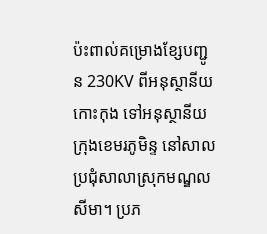ប៉ះពាល់គម្រោងខ្សែបញ្ជូន 230KV ពីអនុស្ថានីយកោះកុង ទៅអនុស្ថានីយក្រុងខេមរភូមិន្ទ នៅសាលប្រជុំសាលាស្រុកមណ្ឌលសីមា។ ប្រភ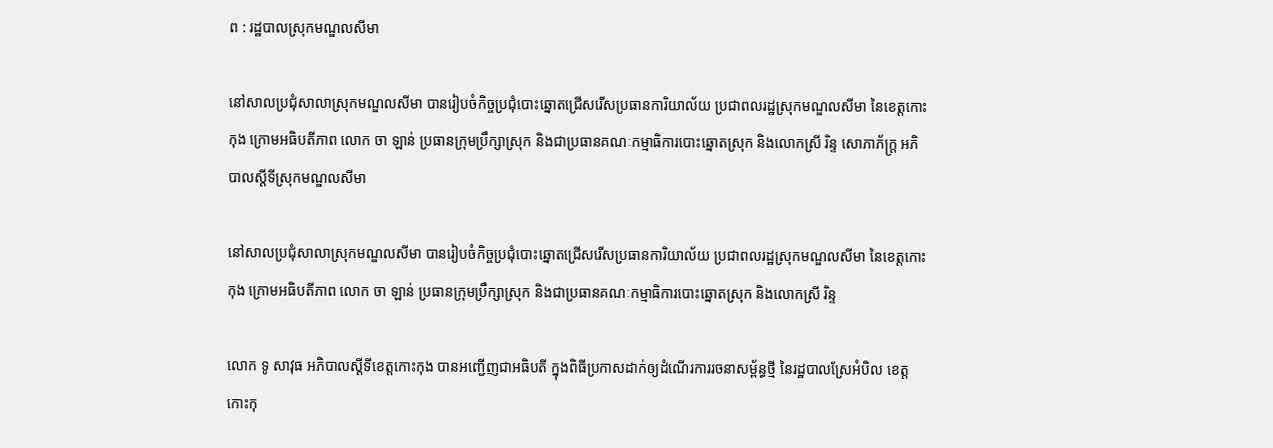ព : រដ្ឋបាលស្រុកមណ្ឌលសីមា

នៅសាលប្រជុំសាលាស្រុកមណ្ឌលសីមា បានរៀបចំកិច្ចប្រជុំបោះឆ្នោតជ្រើសរើសប្រធានការិយាល័យ ប្រជាពលរដ្ឋស្រុកមណ្ឌលសីមា នៃខេត្តកោះកុង ក្រោមអធិបតីភាព លោក ចា ឡាន់ ប្រធានក្រុមប្រឹក្សាស្រុក និងជាប្រធានគណៈកម្មាធិការបោះឆ្នោតស្រុក និងលោកស្រី រិន្ទ សោភាភ័ក្រ្ត អភិបាលស្ដីទីស្រុកមណ្ឌលសីមា

នៅសាលប្រជុំសាលាស្រុកមណ្ឌលសីមា បានរៀបចំកិច្ចប្រជុំបោះឆ្នោតជ្រើសរើសប្រធានការិយាល័យ ប្រជាពលរដ្ឋស្រុកមណ្ឌលសីមា នៃខេត្តកោះកុង ក្រោមអធិបតីភាព លោក ចា ឡាន់ ប្រធានក្រុមប្រឹក្សាស្រុក និងជាប្រធានគណៈកម្មាធិការបោះឆ្នោតស្រុក និងលោកស្រី រិន្ទ

លោក ទូ សាវុធ អភិបាលស្តីទីខេត្តកោះកុង បានអញ្ជើញជាអធិបតី ក្នុងពិធីប្រកាសដាក់ឲ្យដំណើរការរចនាសម្ព័ន្ធថ្មី នៃរដ្ឋបាលស្រែអំបិល ខេត្តកោះកុ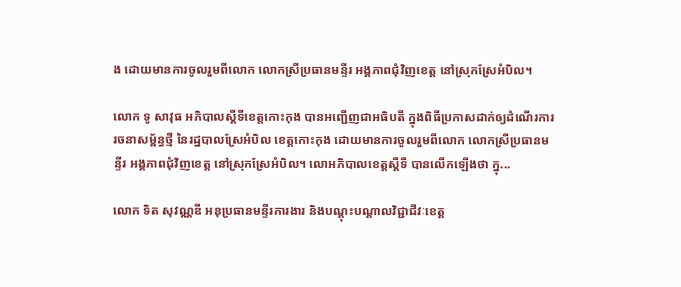ង ដោយមានការចូលរួមពីលោក លោកស្រីប្រធានមន្ទីរ អង្គភាពជុំវិញខេត្ត នៅស្រុកស្រែអំបិល។

លោក ទូ សាវុធ អភិបាលស្តីទីខេត្តកោះកុង បានអញ្ជើញជាអធិបតី ក្នុងពិធីប្រកាសដាក់ឲ្យដំណើរការរចនាសម្ព័ន្ធថ្មី នៃរដ្ឋបាលស្រែអំបិល ខេត្តកោះកុង ដោយមានការចូលរួមពីលោក លោកស្រីប្រធានមន្ទីរ អង្គភាពជុំវិញខេត្ត នៅស្រុកស្រែអំបិល។ លោអភិបាលខេត្តស្តីទី បានលើកឡើងថា ក្នុ...

លោក ទិត សុវណ្ណឌី អនុប្រធានមន្ទីរការងារ និងបណ្ដុះបណ្ដាលវិជ្ជាជីវៈខេត្ត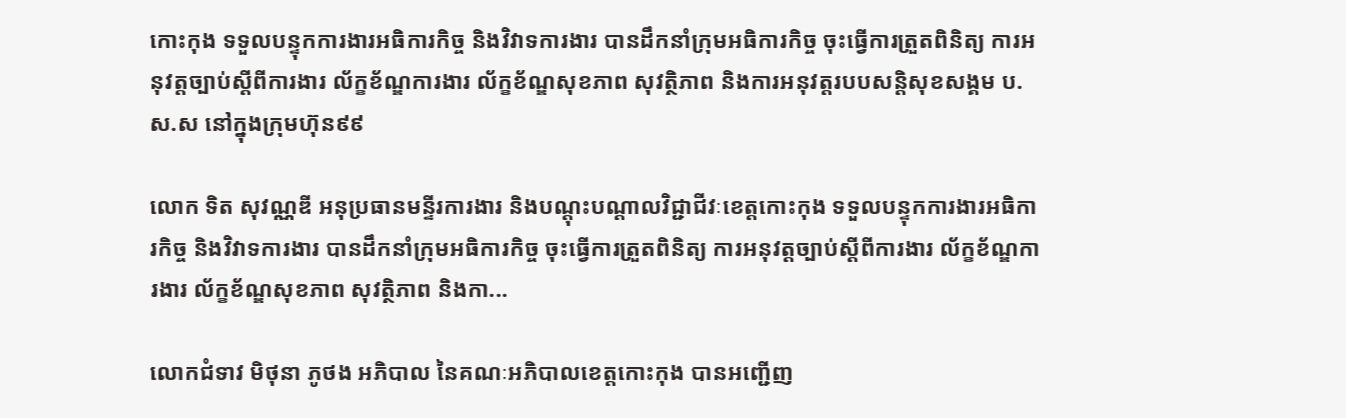កោះកុង ទទួលបន្ទុកការងារអធិការកិច្ច និងវិវាទការងារ បានដឹកនាំក្រុមអធិការកិច្ច ចុះធ្វើការត្រួតពិនិត្យ ការអនុវត្តច្បាប់ស្ដីពីការងារ ល័ក្ខខ័ណ្ឌការងារ ល័ក្ខខ័ណ្ឌសុខភាព សុវត្ថិភាព និងការអនុវត្តរបបសន្តិសុខសង្គម ប.ស.ស នៅក្នុងក្រុមហ៊ុន៩៩

លោក ទិត សុវណ្ណឌី អនុប្រធានមន្ទីរការងារ និងបណ្ដុះបណ្ដាលវិជ្ជាជីវៈខេត្តកោះកុង ទទួលបន្ទុកការងារអធិការកិច្ច និងវិវាទការងារ បានដឹកនាំក្រុមអធិការកិច្ច ចុះធ្វើការត្រួតពិនិត្យ ការអនុវត្តច្បាប់ស្ដីពីការងារ ល័ក្ខខ័ណ្ឌការងារ ល័ក្ខខ័ណ្ឌសុខភាព សុវត្ថិភាព និងកា...

លោកជំទាវ មិថុនា ភូថង អភិបាល នៃគណៈអភិបាលខេត្តកោះកុង បានអញ្ជើញ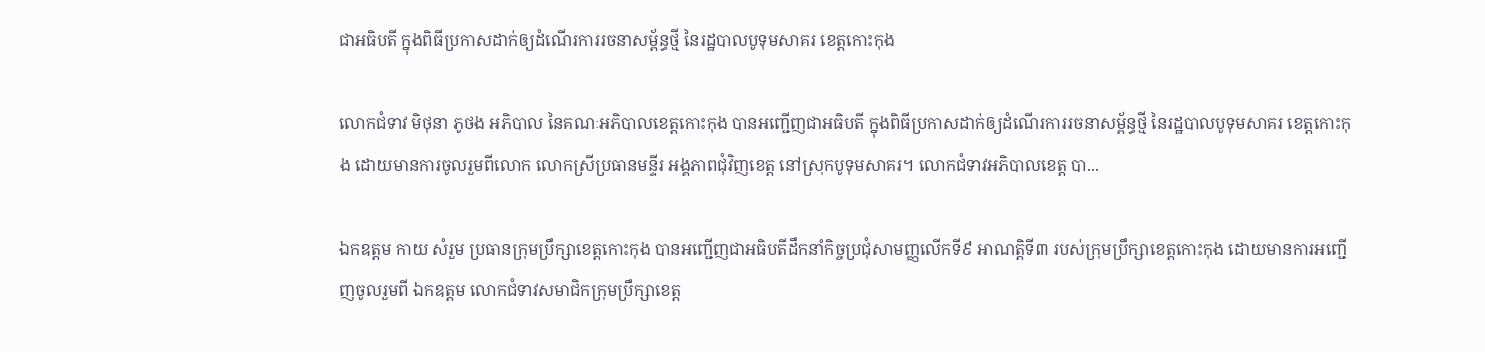ជាអធិបតី ក្នុងពិធីប្រកាសដាក់ឲ្យដំណើរការរចនាសម្ព័ន្ធថ្មី នៃរដ្ឋបាលបូទុមសាគរ ខេត្តកោះកុង

លោកជំទាវ មិថុនា ភូថង អភិបាល នៃគណៈអភិបាលខេត្តកោះកុង បានអញ្ជើញជាអធិបតី ក្នុងពិធីប្រកាសដាក់ឲ្យដំណើរការរចនាសម្ព័ន្ធថ្មី នៃរដ្ឋបាលបូទុមសាគរ ខេត្តកោះកុង ដោយមានការចូលរួមពីលោក លោកស្រីប្រធានមន្ទីរ អង្គភាពជុំវិញខេត្ត នៅស្រុកបូទុមសាគរ។ លោកជំទាវអភិបាលខេត្ត បា...

ឯកឧត្តម កាយ សំរួម ប្រធានក្រុមប្រឹក្សាខេត្តកោះកុង បានអញ្ជើញជាអធិបតីដឹកនាំកិច្ចប្រជុំសាមញ្ញលើកទី៩ អាណត្តិទី៣ របស់ក្រុមប្រឹក្សាខេត្តកោះកុង ដោយមានការអញ្ជើញចូលរួមពី ឯកឧត្តម លោកជំទាវសមាជិកក្រុមប្រឹក្សាខេត្ត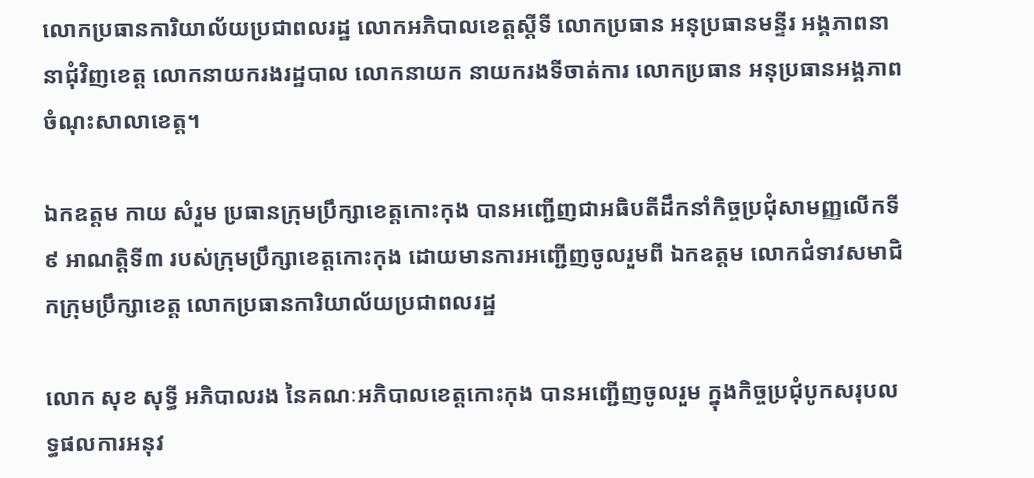លោកប្រធានការិយាល័យប្រជាពលរដ្ឋ លោកអភិបាលខេត្តស្ដីទី លោកប្រធាន អនុប្រធានមន្ទីរ អង្គភាពនានាជុំវិញខេត្ត លោកនាយករងរដ្ឋបាល លោកនាយក នាយករងទីចាត់ការ លោកប្រធាន អនុប្រធានអង្គភាព ចំណុះសាលាខេត្ត។

ឯកឧត្តម កាយ សំរួម ប្រធានក្រុមប្រឹក្សាខេត្តកោះកុង បានអញ្ជើញជាអធិបតីដឹកនាំកិច្ចប្រជុំសាមញ្ញលើកទី៩ អាណត្តិទី៣ របស់ក្រុមប្រឹក្សាខេត្តកោះកុង ដោយមានការអញ្ជើញចូលរួមពី ឯកឧត្តម លោកជំទាវសមាជិកក្រុមប្រឹក្សាខេត្ត លោកប្រធានការិយាល័យប្រជាពលរដ្ឋ

លោក សុខ សុទ្ធី អភិបាលរង នៃគណៈអភិបាលខេត្តកោះកុង បានអញ្ជើញចូលរួម ក្នុងកិច្ចប្រជុំបូកសរុបលទ្ធផលការអនុវ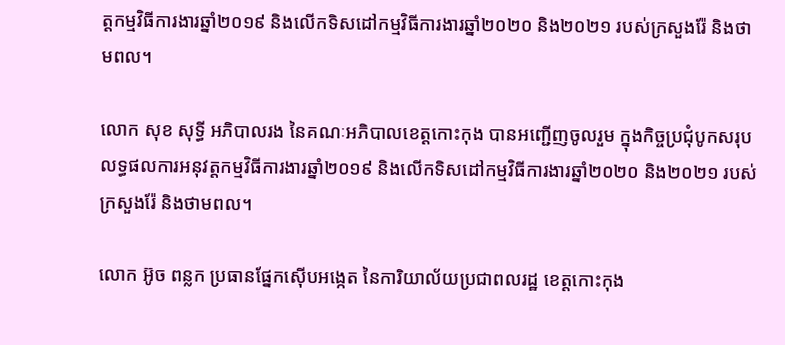ត្តកម្មវិធីការងារឆ្នាំ២០១៩ និងលើកទិសដៅកម្មវិធីការងារឆ្នាំ២០២០ និង២០២១ របស់ក្រសួងរ៉ែ និងថាមពល។

លោក សុខ សុទ្ធី អភិបាលរង នៃគណៈអភិបាលខេត្តកោះកុង បានអញ្ជើញចូលរួម ក្នុងកិច្ចប្រជុំបូកសរុបលទ្ធផលការអនុវត្តកម្មវិធីការងារឆ្នាំ២០១៩ និងលើកទិសដៅកម្មវិធីការងារឆ្នាំ២០២០ និង២០២១ របស់ក្រសួងរ៉ែ និងថាមពល។

លោក អ៊ូច ពន្លក ប្រធានផ្នែកស៊ើបអង្កេត នៃការិយាល័យប្រជាពលរដ្ឋ ខេត្តកោះកុង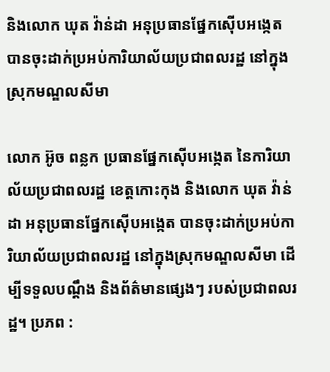និងលោក ឃុត វ៉ាន់ដា អនុប្រធានផ្នែកស៊ើបអង្កេត បានចុះដាក់ប្រអប់ការិយាល័យប្រជាពលរដ្ឋ នៅក្នុងស្រុកមណ្ឌលសីមា

លោក អ៊ូច ពន្លក ប្រធានផ្នែកស៊ើបអង្កេត នៃការិយាល័យប្រជាពលរដ្ឋ ខេត្តកោះកុង និងលោក ឃុត វ៉ាន់ដា អនុប្រធានផ្នែកស៊ើបអង្កេត បានចុះដាក់ប្រអប់ការិយាល័យប្រជាពលរដ្ឋ នៅក្នុងស្រុកមណ្ឌលសីមា ដើម្បីទទួលបណ្តឹង និងព័ត៌មានផ្សេងៗ របស់ប្រជាពលរដ្ឋ។ ប្រភព :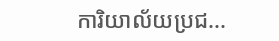ការិយាល័យប្រជ...